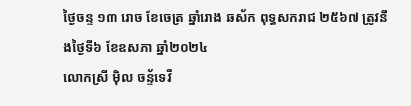ថ្ងៃចន្ទ ១៣ រោច ខែចេត្រ ឆ្នាំរោង ឆស័ក ពុទ្ធសករាជ ២៥៦៧ ត្រូវនឹងថ្ងៃទី៦ ខែឧសភា ឆ្នាំ២០២៤
លោកស្រី ម៉ិល ចន្ទ័ទេវី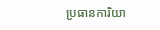ប្រធានការិយា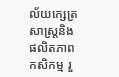ល័យក្សេត្រសាស្រ្តនិងផលិតភាពកសិកម្ម រួ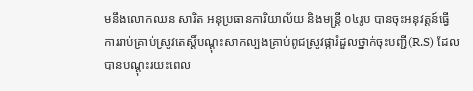មនឹងលោកឈន សារិត អនុប្រធានការិយាល័យ និងមន្រ្តី ០៤រូប បានចុះអនុវត្តន៍ធ្វើការរាប់គ្រាប់ស្រូវតេស្តិ៍បណ្ដុះសាកល្បងគ្រាប់ពូជស្រូវផ្ការំដួលថ្នាក់ចុះបញ្ជី(R.S) ដែលបានបណ្តុះរយះពេល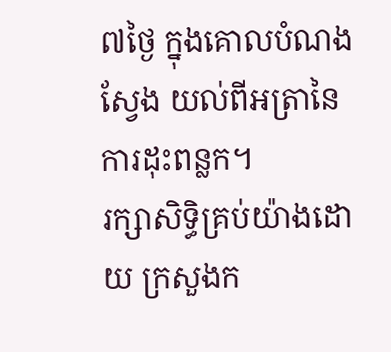៧ថ្ងៃ ក្នុងគេាលបំណងស្វែង យល់ពីអត្រានៃការដុះពន្លក។
រក្សាសិទិ្ធគ្រប់យ៉ាងដោយ ក្រសួងក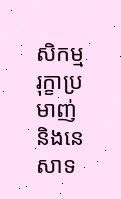សិកម្ម រុក្ខាប្រមាញ់ និងនេសាទ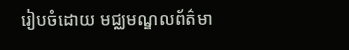រៀបចំដោយ មជ្ឈមណ្ឌលព័ត៌មា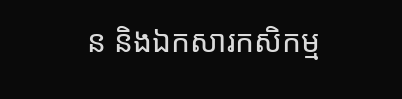ន និងឯកសារកសិកម្ម